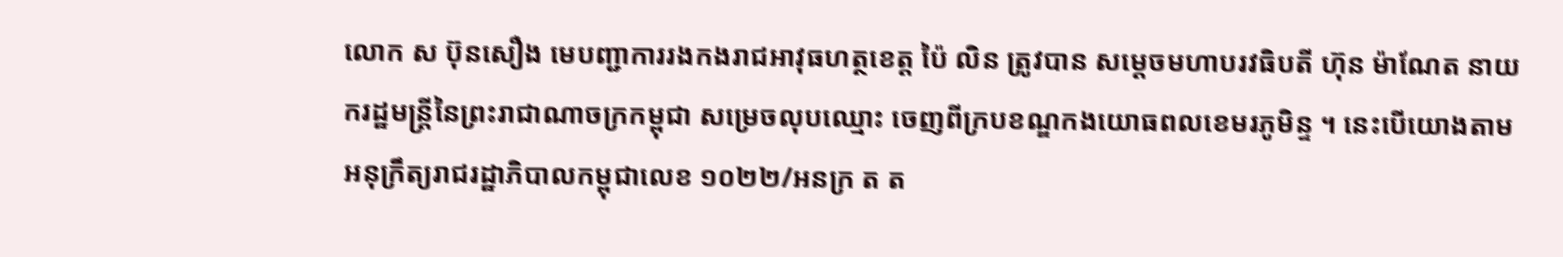លោក ស ប៊ុនសឿង មេបញ្ជាការរងកងរាជអាវុធហត្ថខេត្ត ប៉ៃ លិន ត្រូវបាន សម្តេចមហាបរវធិបតី ហ៊ុន ម៉ាណែត នាយករដ្ឋមន្ត្រីនៃព្រះរាជាណាចក្រកម្ពុជា សម្រេចលុបឈ្មោះ ចេញពីក្របខណ្ឌកងយោធពលខេមរភូមិន្ទ ។ នេះបើយោងតាមអនុក្រឹត្យរាជរដ្ឋាភិបាលកម្ពុជាលេខ ១០២២/អនក្រ ត ត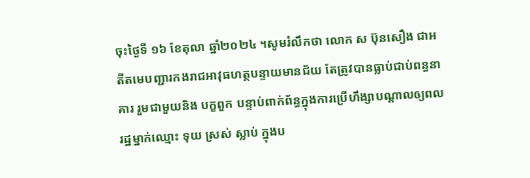ចុះថ្ងៃទី ១៦ ខែតុលា ឆ្នាំ២០២៤ ។សូមរំលឹកថា លោក ស ប៊ុនសឿង ជាអតីតមេបញ្ជារកងរាជអាវុធហត្ថបន្ទាយមានជ័យ តែត្រូវបានធ្លាប់ជាប់ពន្ធនាគារ រួមជាមួយនិង បក្ខពួក បន្ទាប់ពាក់ព័ន្ធក្នុងការប្រើហឹង្សាបណ្តាលឲ្យពលរដ្ឋម្នាក់ឈ្មោះ ទុយ ស្រស់ ស្លាប់ ក្នុងប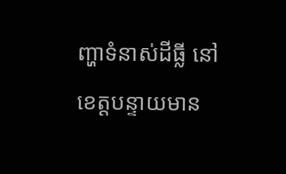ញ្ហាទំនាស់ដីធ្លី នៅខេត្តបន្ទាយមាន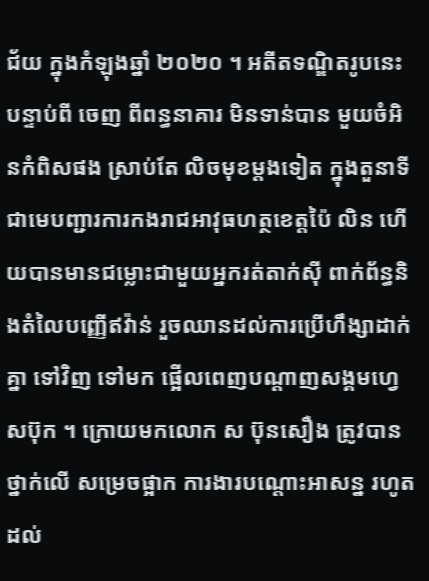ជ័យ ក្នុងកំឡុងឆ្នាំ ២០២០ ។ អតីតទណ្ឌិតរូបនេះ បន្ទាប់ពី ចេញ ពីពន្ធនាគារ មិនទាន់បាន មួយចំអិនកំពិសផង ស្រាប់តែ លិចមុខម្តងទៀត ក្នុងតួនាទី ជាមេបញ្ជារការកងរាជអាវុធហត្ថខេត្តប៉ៃ លិន ហើយបានមានជម្លោះជាមួយអ្នករត់តាក់សុី ពាក់ព័ន្ធនិងតំលៃបញ្ញើឥវ៉ាន់ រួចឈានដល់ការប្រើហឹង្សាដាក់គ្នា ទៅវិញ ទៅមក ផ្អើលពេញបណ្ដាញសង្គមហ្វេសប៊ុក ។ ក្រោយមកលោក ស ប៊ុនសឿង ត្រូវបានថ្នាក់លើ សម្រេចផ្អាក ការងារបណ្តោះអាសន្ន រហូតដល់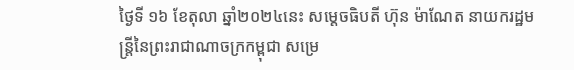ថ្ងៃទី ១៦ ខែតុលា ឆ្នាំ២០២៤នេះ សម្តេចធិបតី ហ៊ុន ម៉ាណែត នាយករដ្ឋមន្ត្រីនៃព្រះរាជាណាចក្រកម្ពុជា សម្រេ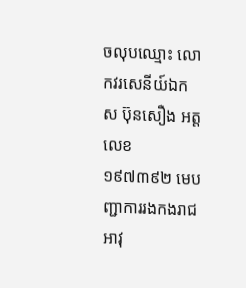ចលុបឈ្មោះ លោកវរសេនីយ៍ឯក ស ប៊ុនសឿង អត្តលេខ ១៩៧៣៩២ មេបញ្ជាការរងកងរាជអាវុ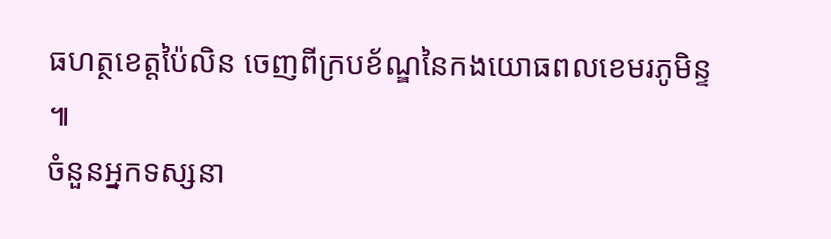ធហត្ថខេត្តប៉ៃលិន ចេញពីក្របខ័ណ្ឌនៃកងយោធពលខេមរភូមិន្ទ ៕
ចំនួនអ្នកទស្សនា